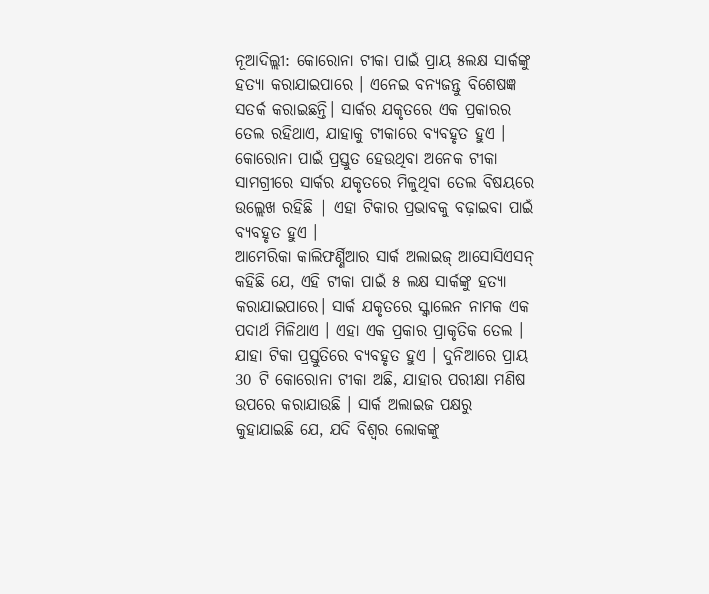ନୂଆଦିଲ୍ଲୀ: କୋରୋନା ଟୀକା ପାଇଁ ପ୍ରାୟ ୫ଲକ୍ଷ ସାର୍କଙ୍କୁ ହତ୍ୟା କରାଯାଇପାରେ । ଏନେଇ ବନ୍ୟଜନ୍ତୁ ବିଶେଷଜ୍ଞ ସତର୍କ କରାଇଛନ୍ତି। ସାର୍କର ଯକୃତରେ ଏକ ପ୍ରକାରର ତେଲ ରହିଥାଏ, ଯାହାକୁ ଟୀକାରେ ବ୍ୟବହୃତ ହୁଏ । କୋରୋନା ପାଇଁ ପ୍ରସ୍ତୁତ ହେଉଥିବା ଅନେକ ଟୀକା ସାମଗ୍ରୀରେ ସାର୍କର ଯକୃତରେ ମିଳୁଥିବା ତେଲ ବିଷୟରେ ଉଲ୍ଲେଖ ରହିଛି | ଏହା ଟିକାର ପ୍ରଭାବକୁ ବଢ଼ାଇବା ପାଇଁ ବ୍ୟବହୃତ ହୁଏ ।
ଆମେରିକା କାଲିଫର୍ଣ୍ଣିଆର ସାର୍କ ଅଲାଇଜ୍ ଆସୋସିଏସନ୍ କହିଛି ଯେ, ଏହି ଟୀକା ପାଇଁ ୫ ଲକ୍ଷ ସାର୍କଙ୍କୁ ହତ୍ୟା କରାଯାଇପାରେ। ସାର୍କ ଯକୃତରେ ସ୍କ୍ବାଲେନ ନାମକ ଏକ ପଦାର୍ଥ ମିଳିଥାଏ । ଏହା ଏକ ପ୍ରକାର ପ୍ରାକୃତିକ ତେଲ । ଯାହା ଟିକା ପ୍ରସ୍ତୁତିରେ ବ୍ୟବହୃତ ହୁଏ । ଦୁନିଆରେ ପ୍ରାୟ 30 ଟି କୋରୋନା ଟୀକା ଅଛି, ଯାହାର ପରୀକ୍ଷା ମଣିଷ ଉପରେ କରାଯାଉଛି । ସାର୍କ ଅଲାଇଜ ପକ୍ଷରୁ କୁହାଯାଇଛି ଯେ, ଯଦି ବିଶ୍ବର ଲୋକଙ୍କୁ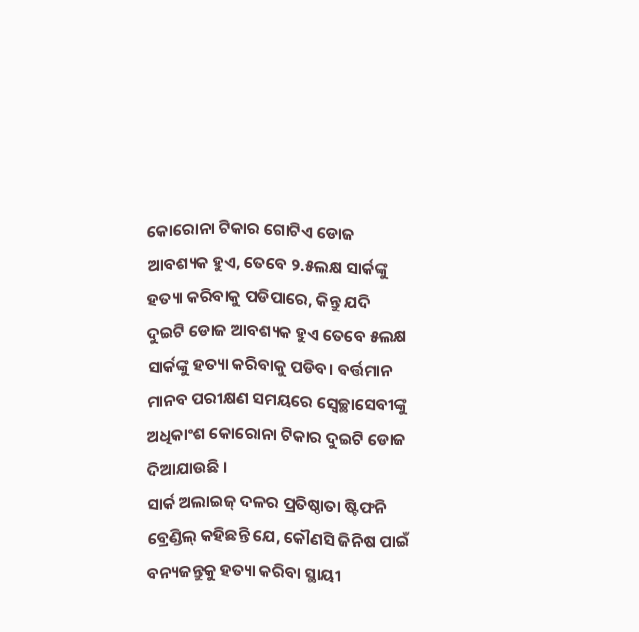କୋରୋନା ଟିକାର ଗୋଟିଏ ଡୋଜ ଆବଶ୍ୟକ ହୁଏ, ତେବେ ୨.୫ଲକ୍ଷ ସାର୍କଙ୍କୁ ହତ୍ୟା କରିବାକୁ ପଡିପାରେ, କିନ୍ତୁ ଯଦି ଦୁଇଟି ଡୋଜ ଆବଶ୍ୟକ ହୁଏ ତେବେ ୫ଲକ୍ଷ ସାର୍କଙ୍କୁ ହତ୍ୟା କରିବାକୁ ପଡିବ। ବର୍ତ୍ତମାନ ମାନବ ପରୀକ୍ଷଣ ସମୟରେ ସ୍ବେଚ୍ଛାସେବୀଙ୍କୁ ଅଧିକାଂଶ କୋରୋନା ଟିକାର ଦୁଇଟି ଡୋଜ ଦିଆଯାଉଛି ।
ସାର୍କ ଅଲାଇଜ୍ ଦଳର ପ୍ରତିଷ୍ଠାତା ଷ୍ଟିଫନି ବ୍ରେଣ୍ଡିଲ୍ କହିଛନ୍ତି ଯେ, କୌଣସି ଜିନିଷ ପାଇଁ ବନ୍ୟଜନ୍ତୁକୁ ହତ୍ୟା କରିବା ସ୍ଥାୟୀ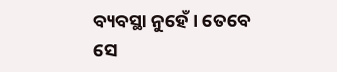ବ୍ୟବସ୍ଥା ନୁହେଁ । ତେବେ ସେ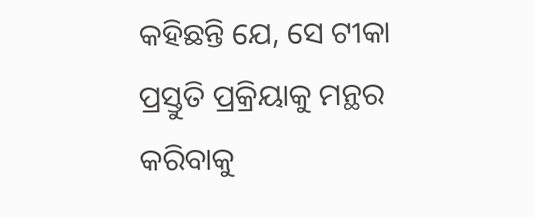କହିଛନ୍ତି ଯେ, ସେ ଟୀକା ପ୍ରସ୍ତୁତି ପ୍ରକ୍ରିୟାକୁ ମନ୍ଥର କରିବାକୁ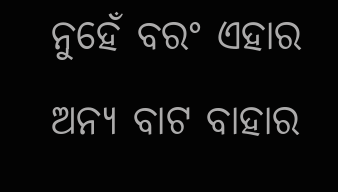ନୁହେଁ ବରଂ ଏହାର ଅନ୍ୟ ବାଟ ବାହାର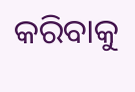କରିବାକୁ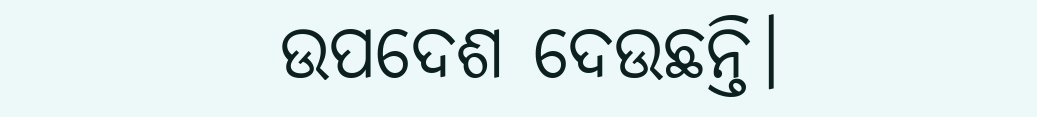ଉପଦେଶ ଦେଉଛନ୍ତି।